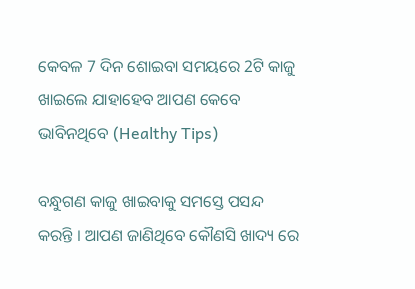କେବଳ 7 ଦିନ ଶୋଇବା ସମୟରେ 2ଟି କାଜୁ ଖାଇଲେ ଯାହାହେବ ଆପଣ କେବେ ଭାବିନଥିବେ (Healthy Tips)

ବନ୍ଧୁଗଣ କାଜୁ ଖାଇବାକୁ ସମସ୍ତେ ପସନ୍ଦ କରନ୍ତି । ଆପଣ ଜାଣିଥିବେ କୌଣସି ଖାଦ୍ୟ ରେ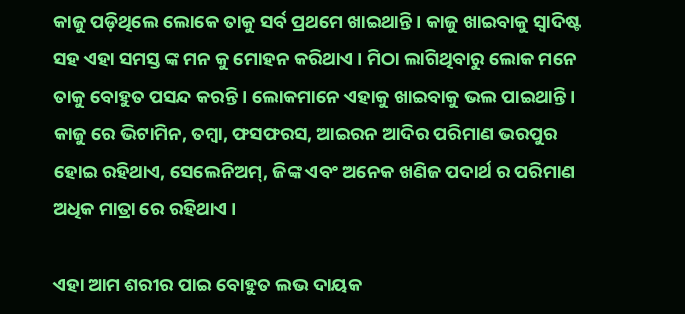କାଜୁ ପଡ଼ିଥିଲେ ଲୋକେ ତାକୁ ସର୍ବ ପ୍ରଥମେ ଖାଇଥାନ୍ତି । କାଜୁ ଖାଇବାକୁ ସ୍ଵାଦିଷ୍ଟ ସହ ଏହା ସମସ୍ତ ଙ୍କ ମନ କୁ ମୋହନ କରିଥାଏ । ମିଠା ଲାଗିଥିବାରୁ ଲୋକ ମନେ ତାକୁ ବୋହୁତ ପସନ୍ଦ କରନ୍ତି । ଲୋକମାନେ ଏହାକୁ ଖାଇବାକୁ ଭଲ ପାଇଥାନ୍ତି । କାଜୁ ରେ ଭିଟାମିନ, ତମ୍ବା, ଫସଫରସ, ଆଇରନ ଆଦିର ପରିମାଣ ଭରପୁର ହୋଇ ରହିଥାଏ, ସେଲେନିଅମ୍, ଜିଙ୍କ ଏବଂ ଅନେକ ଖଣିଜ ପଦାର୍ଥ ର ପରିମାଣ ଅଧିକ ମାତ୍ରା ରେ ରହିଥାଏ ।

ଏହା ଆମ ଶରୀର ପାଇ ବୋହୁତ ଲଭ ଦାୟକ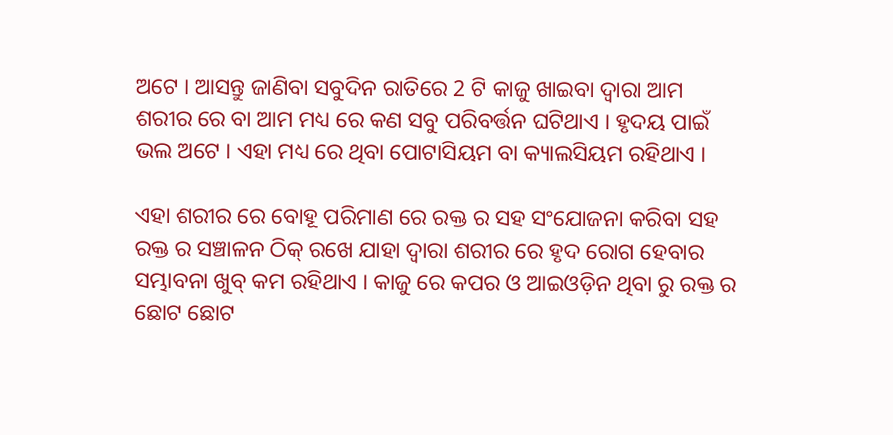ଅଟେ । ଆସନ୍ତୁ ଜାଣିବା ସବୁଦିନ ରାତିରେ 2 ଟି କାଜୁ ଖାଇବା ଦ୍ବାରା ଆମ ଶରୀର ରେ ବା ଆମ ମଧ୍ୟ ରେ କଣ ସବୁ ପରିବର୍ତ୍ତନ ଘଟିଥାଏ । ହୃଦୟ ପାଇଁ ଭଲ ଅଟେ । ଏହା ମଧ୍ୟ ରେ ଥିବା ପୋଟାସିୟମ ବା କ୍ୟାଲସିୟମ ରହିଥାଏ ।

ଏହା ଶରୀର ରେ ବୋହୂ ପରିମାଣ ରେ ରକ୍ତ ର ସହ ସଂଯୋଜନା କରିବା ସହ ରକ୍ତ ର ସଞ୍ଚାଳନ ଠିକ୍ ରଖେ ଯାହା ଦ୍ଵାରା ଶରୀର ରେ ହୃଦ ରୋଗ ହେବାର ସମ୍ଭାବନା ଖୁବ୍ କମ ରହିଥାଏ । କାଜୁ ରେ କପର ଓ ଆଇଓଡ଼ିନ ଥିବା ରୁ ରକ୍ତ ର ଛୋଟ ଛୋଟ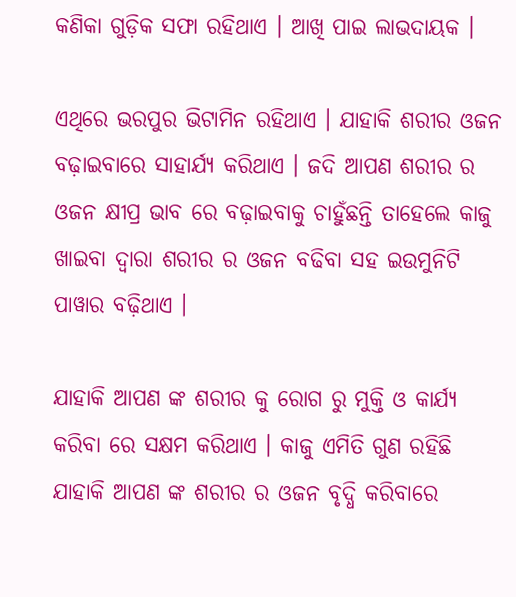କଣିକା ଗୁଡ଼ିକ ସଫା ରହିଥାଏ । ଆଖି ପାଇ ଲାଭଦାୟକ ।

ଏଥିରେ ଭରପୁର ଭିଟାମିନ ରହିଥାଏ । ଯାହାକି ଶରୀର ଓଜନ ବଢ଼ାଇବାରେ ସାହାର୍ଯ୍ୟ କରିଥାଏ । ଜଦି ଆପଣ ଶରୀର ର ଓଜନ କ୍ଷୀପ୍ର ଭାବ ରେ ବଢ଼ାଇବାକୁ ଚାହୁଁଛନ୍ତି ତାହେଲେ କାଜୁ ଖାଇବା ଦ୍ବାରା ଶରୀର ର ଓଜନ ବଢିବା ସହ ଇଉମୁନିଟି ପାୱାର ବଢ଼ିଥାଏ ।

ଯାହାକି ଆପଣ ଙ୍କ ଶରୀର କୁ ରୋଗ ରୁ ମୁକ୍ତି ଓ କାର୍ଯ୍ୟ କରିବା ରେ ସକ୍ଷମ କରିଥାଏ । କାଜୁ ଏମିତି ଗୁଣ ରହିଛି ଯାହାକି ଆପଣ ଙ୍କ ଶରୀର ର ଓଜନ ବୃଦ୍ଧି କରିବାରେ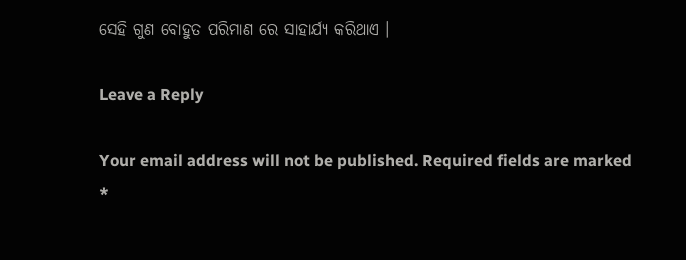ସେହି ଗୁଣ ବୋହୁତ ପରିମାଣ ରେ ସାହାର୍ଯ୍ୟ କରିଥାଏ ।

Leave a Reply

Your email address will not be published. Required fields are marked *